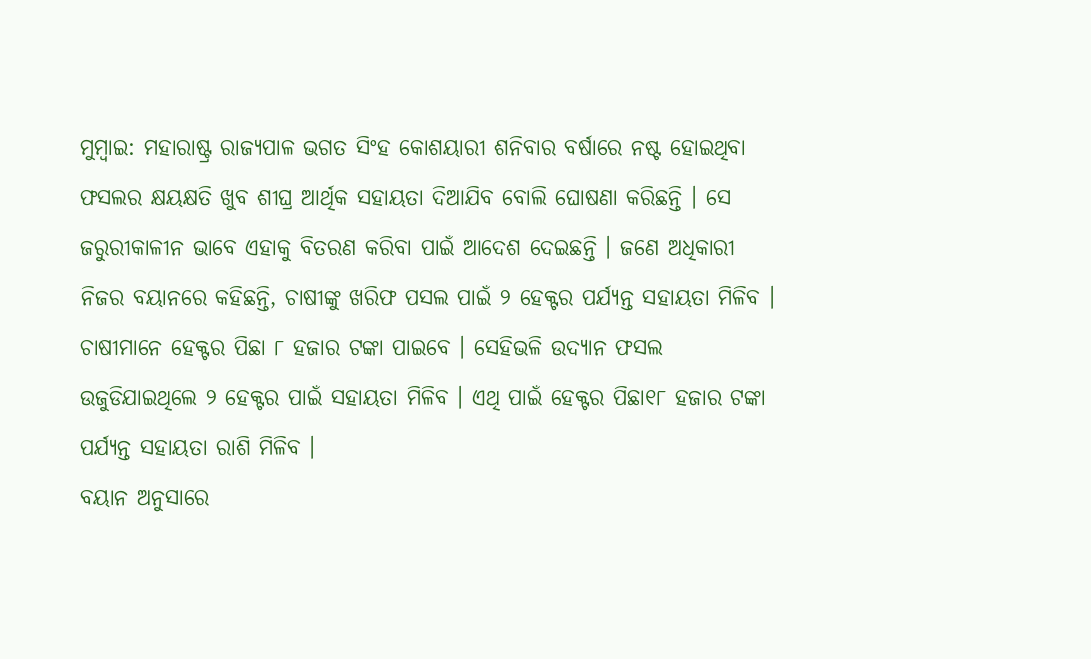ମୁମ୍ବାଇ: ମହାରାଷ୍ଟ୍ର ରାଜ୍ୟପାଳ ଭଗତ ସିଂହ କୋଶୟାରୀ ଶନିବାର ବର୍ଷାରେ ନଷ୍ଟ ହୋଇଥିବା ଫସଲର କ୍ଷୟକ୍ଷତି ଖୁବ ଶୀଘ୍ର ଆର୍ଥିକ ସହାୟତା ଦିଆଯିବ ବୋଲି ଘୋଷଣା କରିଛନ୍ତି । ସେ ଜରୁରୀକାଳୀନ ଭାବେ ଏହାକୁ ବିତରଣ କରିବା ପାଇଁ ଆଦେଶ ଦେଇଛନ୍ତି । ଜଣେ ଅଧିକାରୀ ନିଜର ବୟାନରେ କହିଛନ୍ତି, ଚାଷୀଙ୍କୁ ଖରିଫ ପସଲ ପାଇଁ ୨ ହେକ୍ଟର ପର୍ଯ୍ୟନ୍ତ ସହାୟତା ମିଳିବ । ଚାଷୀମାନେ ହେକ୍ଟର ପିଛା ୮ ହଜାର ଟଙ୍କା ପାଇବେ । ସେହିଭଳି ଉଦ୍ୟାନ ଫସଲ ଉଜୁଡିଯାଇଥିଲେ ୨ ହେକ୍ଟର ପାଇଁ ସହାୟତା ମିଳିବ । ଏଥି ପାଇଁ ହେକ୍ଟର ପିଛା୧୮ ହଜାର ଟଙ୍କା ପର୍ଯ୍ୟନ୍ତ ସହାୟତା ରାଶି ମିଳିବ ।
ବୟାନ ଅନୁସାରେ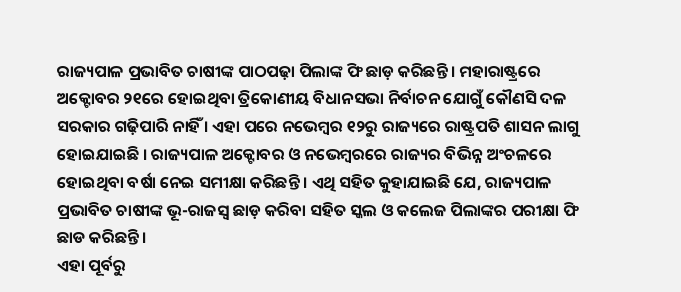ରାଜ୍ୟପାଳ ପ୍ରଭାବିତ ଚାଷୀଙ୍କ ପାଠପଢ଼ା ପିଲାଙ୍କ ଫି ଛାଡ଼ କରିଛନ୍ତି । ମହାରାଷ୍ଟ୍ରରେ ଅକ୍ଟୋବର ୨୧ରେ ହୋଇଥିବା ତ୍ରିକୋଣୀୟ ବିଧାନସଭା ନିର୍ବାଚନ ଯୋଗୁଁ କୌଣସି ଦଳ ସରକାର ଗଢ଼ିପାରି ନାହିଁ । ଏହା ପରେ ନଭେମ୍ବର ୧୨ରୁ ରାଜ୍ୟରେ ରାଷ୍ଟ୍ରପତି ଶାସନ ଲାଗୁ ହୋଇଯାଇଛି । ରାଜ୍ୟପାଳ ଅକ୍ଟୋବର ଓ ନଭେମ୍ବରରେ ରାଜ୍ୟର ବିଭିନ୍ନ ଅଂଚଳରେ ହୋଇଥିବା ବର୍ଷା ନେଇ ସମୀକ୍ଷା କରିଛନ୍ତି । ଏଥି ସହିତ କୁହାଯାଇଛି ଯେ, ରାଜ୍ୟପାଳ ପ୍ରଭାବିତ ଚାଷୀଙ୍କ ଭୂ-ରାଜସ୍ୱ ଛାଡ଼ କରିବା ସହିତ ସ୍କଲ ଓ କଲେଜ ପିଲାଙ୍କର ପରୀକ୍ଷା ଫି ଛାଡ କରିଛନ୍ତି ।
ଏହା ପୂର୍ବରୁ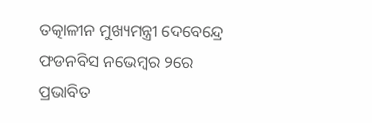ତତ୍କାଳୀନ ମୁଖ୍ୟମନ୍ତ୍ରୀ ଦେବେନ୍ଦ୍ରେ ଫଡନବିସ ନଭେମ୍ବର ୨ରେ ପ୍ରଭାବିତ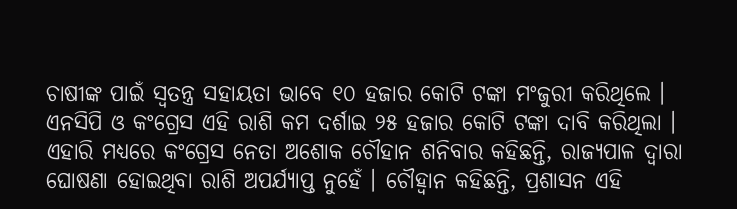ଚାଷୀଙ୍କ ପାଇଁ ସ୍ୱତନ୍ତ୍ର ସହାୟତା ଭାବେ ୧୦ ହଜାର କୋଟି ଟଙ୍କା ମଂଜୁରୀ କରିଥିଲେ । ଏନସିପି ଓ କଂଗ୍ରେସ ଏହି ରାଶି କମ ଦର୍ଶାଇ ୨୫ ହଜାର କୋଟି ଟଙ୍କା ଦାବି କରିଥିଲା । ଏହାରି ମଧ୍ୟରେ କଂଗ୍ରେସ ନେତା ଅଶୋକ ଚୌହାନ ଶନିବାର କହିଛନ୍ତି, ରାଜ୍ୟପାଳ ଦ୍ୱାରା ଘୋଷଣା ହୋଇଥିବା ରାଶି ଅପର୍ଯ୍ୟାପ୍ତ ନୁହେଁ । ଚୌହ୍ୱାନ କହିଛନ୍ତି, ପ୍ରଶାସନ ଏହି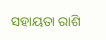ସହାୟତା ରାଶି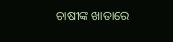ଚାଷୀଙ୍କ ଖାତାରେ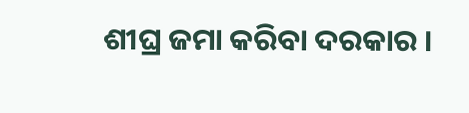ଶୀଘ୍ର ଜମା କରିବା ଦରକାର ।